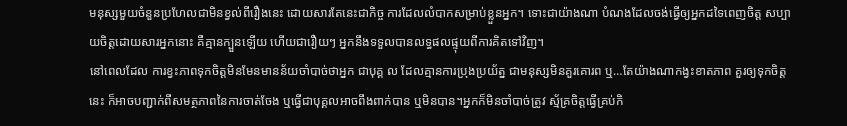មនុស្សមួយចំនួនប្រហែលជាមិនខ្វល់ពីរឿងនេះ ដោយសារតែនេះជាកិច្ច ការដែលលំបាកសម្រាប់ខ្លួនអ្នក។ ទោះជាយ៉ាងណា បំណងដែលចង់ធ្វើឲ្យអ្នកដទៃពេញចិត្ត សប្បាយចិត្តដោយសារអ្នកនោះ គឺគ្មានក្បួនឡើយ ហើយជារឿយៗ អ្នកនឹងទទួលបានលទ្ធផលផ្ទុយពីការគិតទៅវិញ។
នៅពេលដែល ការខ្វះភាពទុកចិត្តមិនមែនមានន័យចាំបាច់ថាអ្នក ជាបុគ្គ ល ដែលគ្មានការប្រុងប្រយ័ត្ន ជាមនុស្សមិនគួរគោរព ឬ…តែយ៉ាងណាកង្វះខាតភាព គួរឲ្យទុកចិត្តនេះ ក៏អាចបញ្ជាក់ពីសមត្ថភាពនៃការចាត់ចែង ឬធ្វើជាបុគ្គលអាចពឹងពាក់បាន ឬមិនបាន។អ្នកក៏មិនចាំបាច់ត្រូវ ស្ម័គ្រចិត្តធ្វើគ្រប់កិ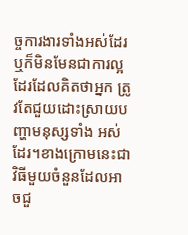ច្ចការងារទាំងអស់ដែរ ឬក៏មិនមែនជាការល្អដែរដែលគិតថាអ្នក ត្រូវតែជួយដោះស្រាយបញ្ហាមនុស្សទាំង អស់ ដែរ។ខាងក្រោមនេះជាវិធីមួយចំនួនដែលអាចជួ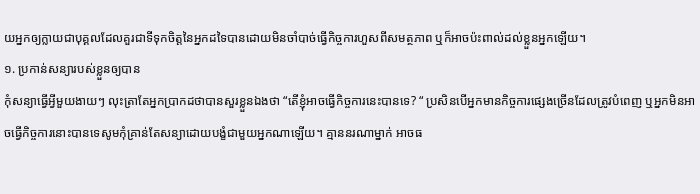យអ្នកឲ្យក្លាយជាបុគ្គលដែលគួរជាទីទុកចិត្តនៃអ្នកដទៃបានដោយមិនចាំបាច់ធ្វើកិច្ចការហួសពីសមត្ថភាព ឬក៏អាចប៉ះពាល់ដល់ខ្លួនអ្នកឡើយ។
១. ប្រកាន់សន្យារបស់ខ្លួនឲ្យបាន
កុំសន្យាធ្វើអ្វីមួយងាយៗ លុះត្រាតែអ្នកប្រាកដថាបានសួរខ្លួនឯងថា “តើខ្ញុំអាចធ្វើកិច្ចការនេះបានទេ? “ ប្រសិនបើអ្នកមានកិច្ចការផ្សេងច្រើនដែលត្រូវបំពេញ ឬអ្នកមិនអាចធ្វើកិច្ចការនោះបានទេសូមកុំគ្រាន់តែសន្យាដោយបង្ខំជាមួយអ្នកណាឡើយ។ គ្មាននរណាម្នាក់ អាចធ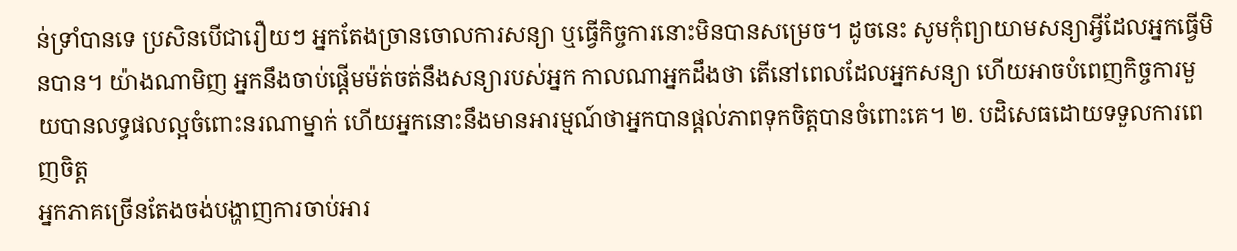ន់ទ្រាំបានទេ ប្រសិនបើជារឿយៗ អ្នកតែងច្រានចោលការសន្យា ឬធ្វើកិច្ចការនោះមិនបានសម្រេច។ ដូចនេះ សូមកុំព្យាយាមសន្យាអ្វីដែលអ្នកធ្វើមិនបាន។ យ៉ាងណាមិញ អ្នកនឹងចាប់ផ្ដើមម៉ត់ចត់នឹងសន្យារបស់អ្នក កាលណាអ្នកដឹងថា តើនៅពេលដែលអ្នកសន្យា ហើយអាចបំពេញកិច្ចការមួយបានលទ្ធផលល្អចំពោះនរណាម្នាក់ ហើយអ្នកនោះនឹងមានអារម្មណ៍ថាអ្នកបានផ្ដល់ភាពទុកចិត្តបានចំពោះគេ។ ២. បដិសេធដោយទទួលការពេញចិត្ត
អ្នកភាគច្រើនតែងចង់បង្ហាញការចាប់អារ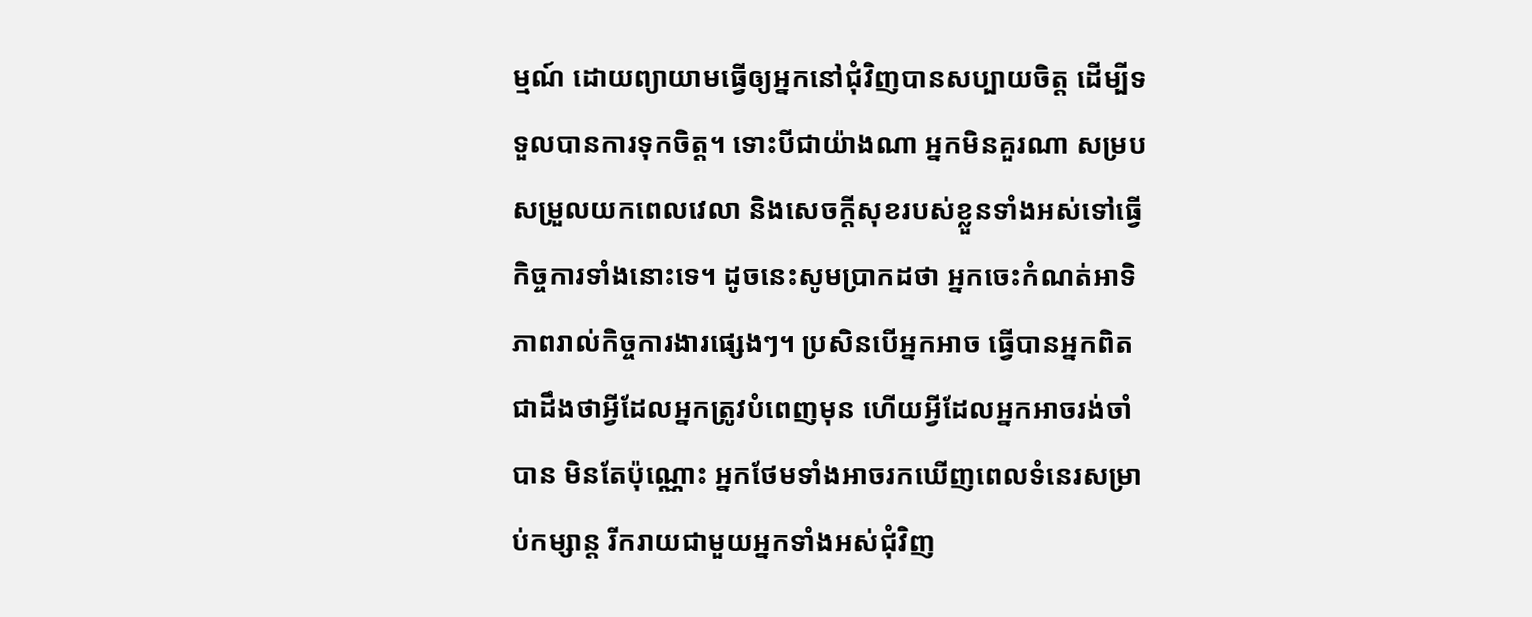ម្មណ៍ ដោយព្យាយាមធ្វើឲ្យអ្នកនៅជុំវិញបានសប្បាយចិត្ត ដើម្បីទទួលបានការទុកចិត្ត។ ទោះបីជាយ៉ាងណា អ្នកមិនគួរណា សម្របសម្រួលយកពេលវេលា និងសេចក្ដីសុខរបស់ខ្លួនទាំងអស់ទៅធ្វើកិច្ចការទាំងនោះទេ។ ដូចនេះសូមប្រាកដថា អ្នកចេះកំណត់អាទិភាពរាល់កិច្ចការងារផ្សេងៗ។ ប្រសិនបើអ្នកអាច ធ្វើបានអ្នកពិតជាដឹងថាអ្វីដែលអ្នកត្រូវបំពេញមុន ហើយអ្វីដែលអ្នកអាចរង់ចាំបាន មិនតែប៉ុណ្ណោះ អ្នកថែមទាំងអាចរកឃើញពេលទំនេរសម្រាប់កម្សាន្ត រីករាយជាមួយអ្នកទាំងអស់ជុំវិញ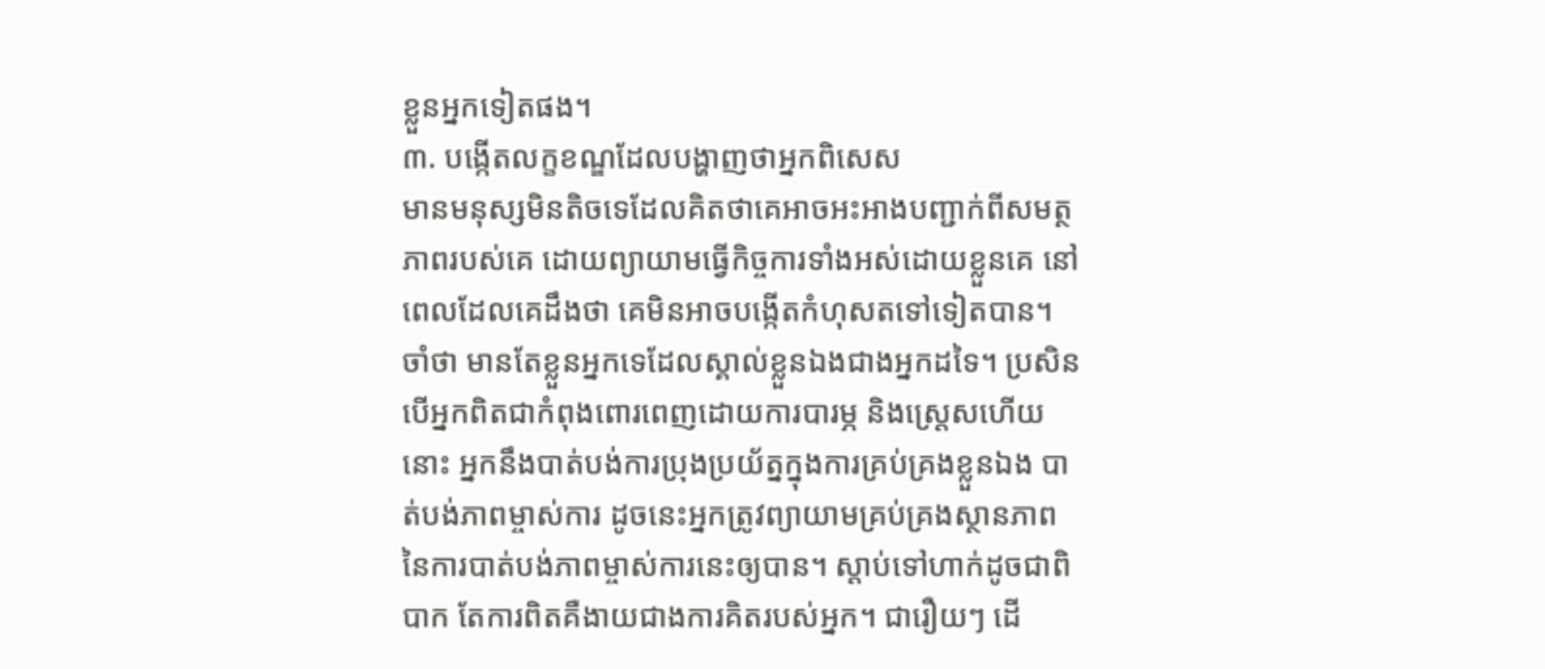ខ្លួនអ្នកទៀតផង។
៣. បង្កើតលក្ខខណ្ឌដែលបង្ហាញថាអ្នកពិសេស
មានមនុស្សមិនតិចទេដែលគិតថាគេអាចអះអាងបញ្ជាក់ពីសមត្ថភាពរបស់គេ ដោយព្យាយាមធ្វើកិច្ចការទាំងអស់ដោយខ្លួនគេ នៅពេលដែលគេដឹងថា គេមិនអាចបង្កើតកំហុសតទៅទៀតបាន។ ចាំថា មានតែខ្លួនអ្នកទេដែលស្គាល់ខ្លួនឯងជាងអ្នកដទៃ។ ប្រសិនបើអ្នកពិតជាកំពុងពោរពេញដោយការបារម្ភ និងស្ត្រេសហើយនោះ អ្នកនឹងបាត់បង់ការប្រុងប្រយ័ត្នក្នុងការគ្រប់គ្រងខ្លួនឯង បាត់បង់ភាពម្ចាស់ការ ដូចនេះអ្នកត្រូវព្យាយាមគ្រប់គ្រងស្ថានភាពនៃការបាត់បង់ភាពម្ចាស់ការនេះឲ្យបាន។ ស្ដាប់ទៅហាក់ដូចជាពិបាក តែការពិតគឺងាយជាងការគិតរបស់អ្នក។ ជារឿយៗ ដើ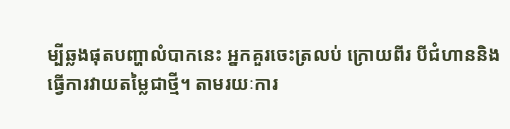ម្បីឆ្លងផុតបញ្ហាលំបាកនេះ អ្នកគួរចេះត្រលប់ ក្រោយពីរ បីជំហាននិងធ្វើការវាយតម្លៃជាថ្មី។ តាមរយៈការ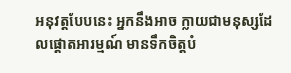អនុវត្តបែបនេះ អ្នកនឹងអាច ក្លាយជាមនុស្សដែលផ្ដោតអារម្មណ៍ មានទឹកចិត្តបំ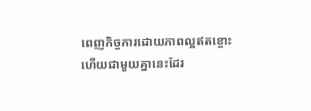ពេញកិច្ចការដោយភាពល្អឥតខ្ចោះ ហើយជាមួយគ្នានេះដែរ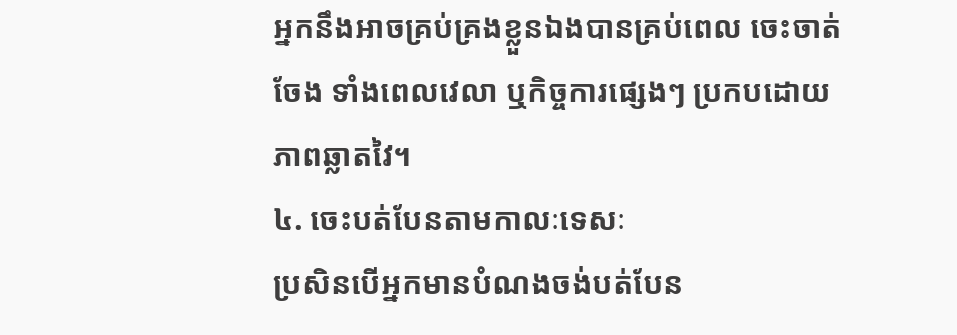អ្នកនឹងអាចគ្រប់គ្រងខ្លួនឯងបានគ្រប់ពេល ចេះចាត់ចែង ទាំងពេលវេលា ឬកិច្ចការផ្សេងៗ ប្រកបដោយភាពឆ្លាតវៃ។
៤. ចេះបត់បែនតាមកាលៈទេសៈ
ប្រសិនបើអ្នកមានបំណងចង់បត់បែន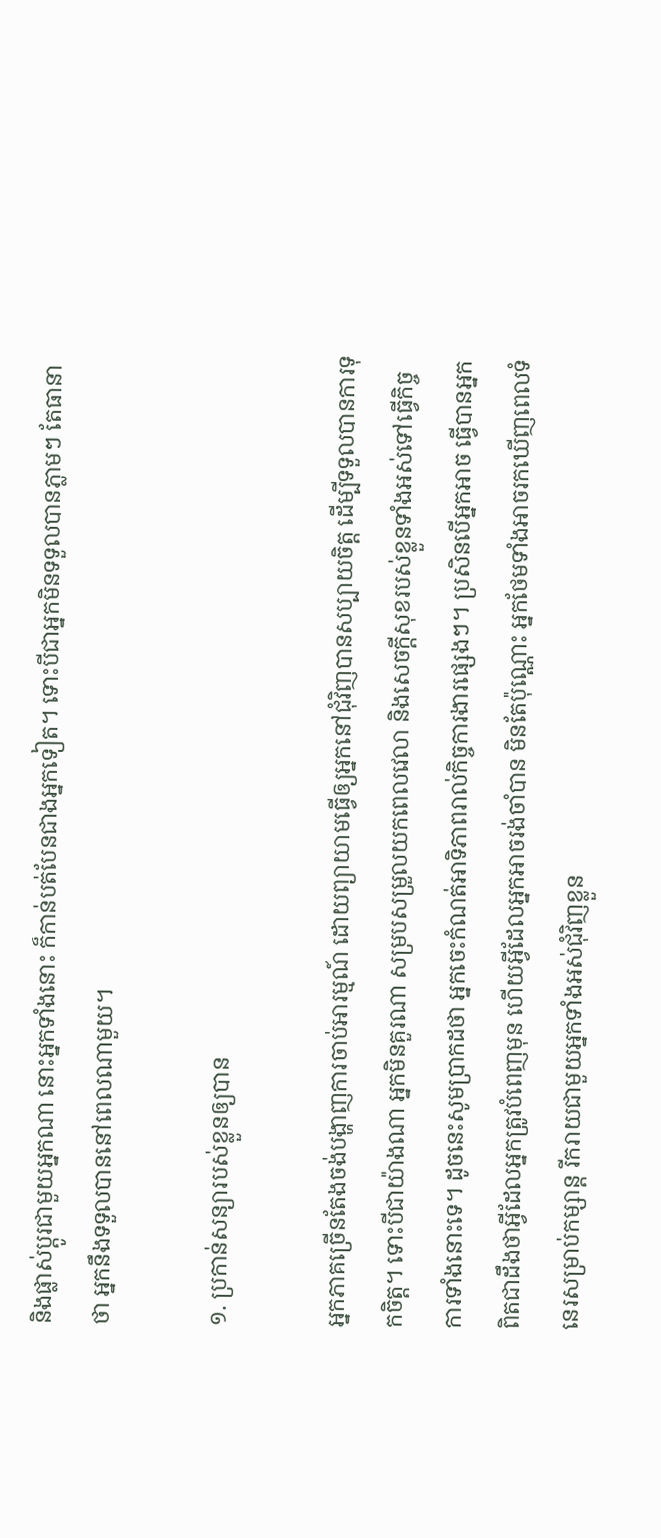និងផ្លាស់ប្ដូរជាមួយអ្នកណា នោះអ្នកទាំងនោះ ក៏កាន់បត់បែនជាងអ្នកទៀត។ ទោះបីជាអ្នកមិនទទួលបានភ្លាមៗ តែធានាថា អ្នកនឹងទទួលបាននៅពេលណាមួយ។

១. ប្រកាន់សន្យារបស់ខ្លួនឲ្យបាន

អ្នកភាគច្រើនតែងចង់បង្ហាញការចាប់អារម្មណ៍ ដោយព្យាយាមធ្វើឲ្យអ្នកនៅជុំវិញបានសប្បាយចិត្ត ដើម្បីទទួលបានការទុកចិត្ត។ ទោះបីជាយ៉ាងណា អ្នកមិនគួរណា សម្របសម្រួលយកពេលវេលា និងសេចក្ដីសុខរបស់ខ្លួនទាំងអស់ទៅធ្វើកិច្ចការទាំងនោះទេ។ ដូចនេះសូមប្រាកដថា អ្នកចេះកំណត់អាទិភាពរាល់កិច្ចការងារផ្សេងៗ។ ប្រសិនបើអ្នកអាច ធ្វើបានអ្នកពិតជាដឹងថាអ្វីដែលអ្នកត្រូវបំពេញមុន ហើយអ្វីដែលអ្នកអាចរង់ចាំបាន មិនតែប៉ុណ្ណោះ អ្នកថែមទាំងអាចរកឃើញពេលទំនេរសម្រាប់កម្សាន្ត រីករាយជាមួយអ្នកទាំងអស់ជុំវិញខ្លួន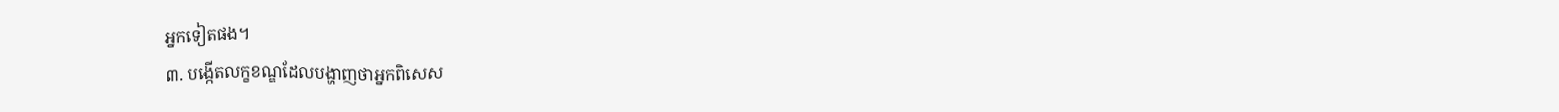អ្នកទៀតផង។
៣. បង្កើតលក្ខខណ្ឌដែលបង្ហាញថាអ្នកពិសេស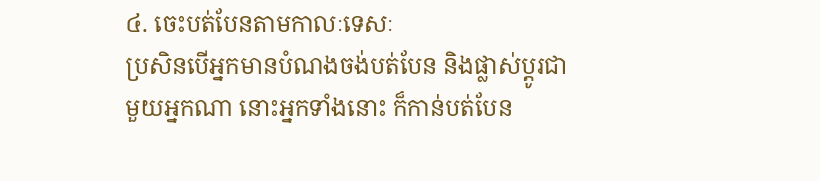៤. ចេះបត់បែនតាមកាលៈទេសៈ
ប្រសិនបើអ្នកមានបំណងចង់បត់បែន និងផ្លាស់ប្ដូរជាមួយអ្នកណា នោះអ្នកទាំងនោះ ក៏កាន់បត់បែន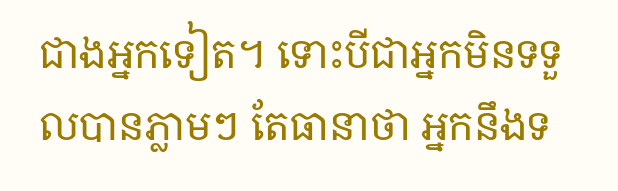ជាងអ្នកទៀត។ ទោះបីជាអ្នកមិនទទួលបានភ្លាមៗ តែធានាថា អ្នកនឹងទ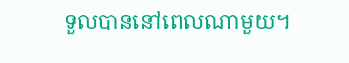ទួលបាននៅពេលណាមួយ។